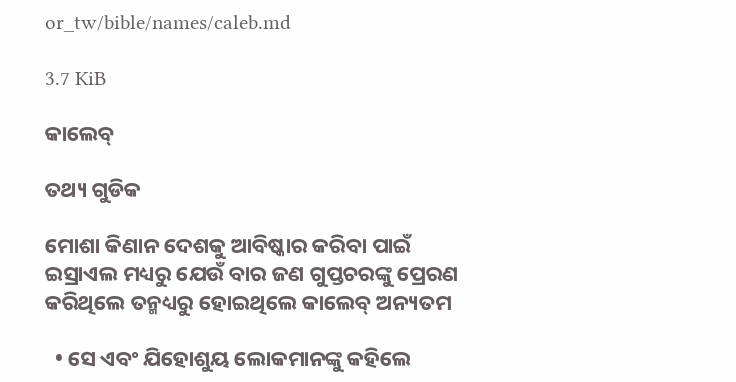or_tw/bible/names/caleb.md

3.7 KiB

କାଲେବ୍

ତଥ୍ୟ ଗୁଡିକ

ମୋଶା କିଣାନ ଦେଶକୁ ଆବିଷ୍କାର କରିବା ପାଇଁ ଇସ୍ରାଏଲ ମଧ୍ୟରୁ ଯେଉଁ ବାର ଜଣ ଗୁପ୍ତଚରଙ୍କୁ ପ୍ରେରଣ କରିଥିଲେ ତନ୍ମଧ୍ୟରୁ ହୋଇଥିଲେ କାଲେବ୍ ଅନ୍ୟତମ

  • ସେ ଏବଂ ଯିହୋଶୁୟ ଲୋକମାନଙ୍କୁ କହିଲେ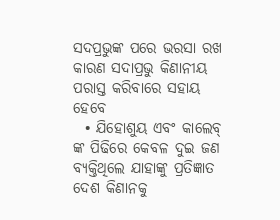ସଦପ୍ରଭୁଙ୍କ ପରେ ଭରସା ରଖ କାରଣ ସଦାପ୍ରଭୁ କିଣାନୀୟ ପରାସ୍ତ କରିବାରେ ସହାୟ ହେବେ
  • ଯିହୋଶୁୟ ଏବଂ କାଲେବ୍ ଙ୍କ ପିଢିରେ କେବଳ ଦୁଇ ଜଣ ବ୍ୟକ୍ତିଥିଲେ ଯାହାଙ୍କୁ ପ୍ରତିଜ୍ଞାତ ଦେଶ କିଣାନକୁ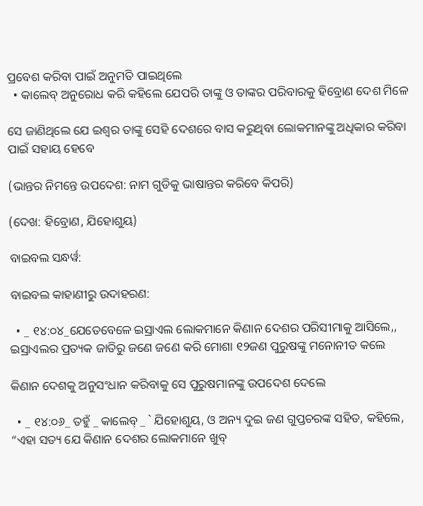ପ୍ରବେଶ କରିବା ପାଇଁ ଅନୁମତି ପାଇଥିଲେ
  • କାଲେବ୍ ଅନୁରୋଧ କରି କହିଲେ ଯେପରି ତାଙ୍କୁ ଓ ତାଙ୍କର ପରିବାରକୁ ହିବ୍ରୋଣ ଦେଶ ମିଳେ

ସେ ଜାଣିଥିଲେ ଯେ ଇଶ୍ୱର ତାଙ୍କୁ ସେହି ଦେଶରେ ବାସ କରୁଥିବା ଲୋକମାନଙ୍କୁ ଅଧିକାର କରିବା ପାଇଁ ସହାୟ ହେବେ

(ଭାନ୍ତର ନିମନ୍ତେ ଉପଦେଶ: ନାମ ଗୁଡିକୁ ଭାଷାନ୍ତର କରିବେ କିପରି)

(ଦେଖ: ହିବ୍ରୋଣ, ଯିହୋଶୁୟ)

ବାଇବଲ ସନ୍ଧର୍ୱ:

ବାଇବଲ କାହାଣୀରୁ ଉଦାହରଣ:

  • _ ୧୪:୦୪_ଯେତେବେଳେ ଇସ୍ରାଏଲ ଲୋକମାନେ କିଣାନ ଦେଶର ପରିସୀମାକୁ ଆସିଲେ,, ଇସ୍ରାଏଲର ପ୍ରତ୍ୟକ ଜାତିରୁ ଜଣେ ଜଣେ କରି ମୋଶା ୧୨ଜଣ ପୁରୁଷଙ୍କୁ ମନୋନୀତ କଲେ

କିଣାନ ଦେଶକୁ ଅନୁସଂଧାନ କରିବାକୁ ସେ ପୁରୁଷମାନଙ୍କୁ ଉପଦେଶ ଦେଲେ

  • _ ୧୪:୦୬_ ତହୁଁ _ କାଲେବ୍ _ ` ଯିହୋଶୁୟ, ଓ ଅନ୍ୟ ଦୁଇ ଜଣ ଗୁପ୍ତଚରଙ୍କ ସହିତ, କହିଲେ, “ଏହା ସତ୍ୟ ଯେ କିଣାନ ଦେଶର ଲୋକମାନେ ଖୁବ୍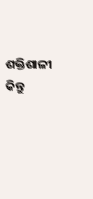ଶକ୍ତିଶାଳୀ କିନ୍ତୁ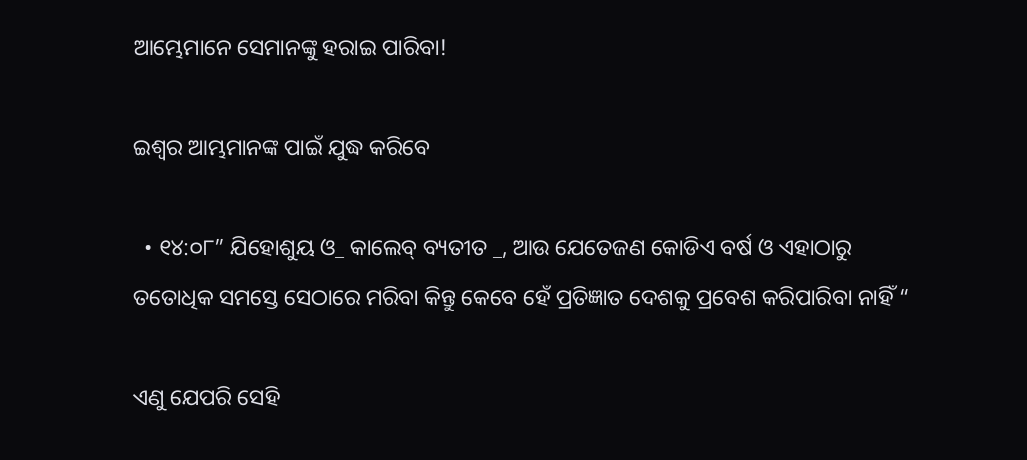ଆମ୍ଭେମାନେ ସେମାନଙ୍କୁ ହରାଇ ପାରିବା!

ଇଶ୍ୱର ଆମ୍ଭମାନଙ୍କ ପାଇଁ ଯୁଦ୍ଧ କରିବେ

  • ୧୪:୦୮” ଯିହୋଶୁୟ ଓ_ କାଲେବ୍ ବ୍ୟତୀତ _, ଆଉ ଯେତେଜଣ କୋଡିଏ ବର୍ଷ ଓ ଏହାଠାରୁ ତତୋଧିକ ସମସ୍ତେ ସେଠାରେ ମରିବା କିନ୍ତୁ କେବେ ହେଁ ପ୍ରତିଜ୍ଞାତ ଦେଶକୁ ପ୍ରବେଶ କରିପାରିବା ନାହିଁ “

ଏଣୁ ଯେପରି ସେହି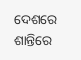ଦେଶରେ ଶାନ୍ତିରେ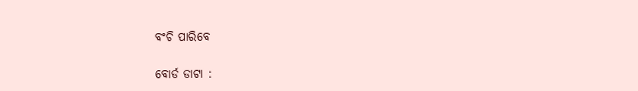ବଂଚି ପାରିବେ

ବୋର୍ଡ ଡାଟା :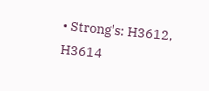• Strong's: H3612, H3614